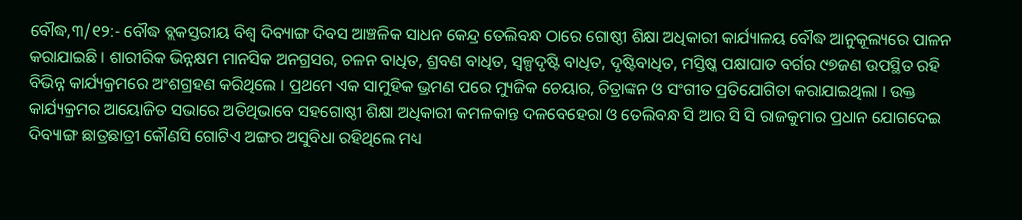ବୌଦ୍ଧ,୩/୧୨:- ବୌଦ୍ଧ ବ୍ଲକସ୍ତରୀୟ ବିଶ୍ୱ ଦିବ୍ୟାଙ୍ଗ ଦିବସ ଆଞ୍ଚଳିକ ସାଧନ କେନ୍ଦ୍ର ତେଲିବନ୍ଧ ଠାରେ ଗୋଷ୍ଠୀ ଶିକ୍ଷା ଅଧିକାରୀ କାର୍ଯ୍ୟାଳୟ ବୌଦ୍ଧ ଆନୁକୂଲ୍ୟରେ ପାଳନ କରାଯାଇଛି । ଶାରୀରିକ ଭିନ୍ନକ୍ଷମ ମାନସିକ ଅନଗ୍ରସର, ଚଳନ ବାଧିତ, ଶ୍ରବଣ ବାଧିତ, ସ୍ୱଳ୍ପଦୃଷ୍ଟି ବାଧିତ, ଦୃଷ୍ଟିବାଧିତ, ମସ୍ତିଷ୍କ ପକ୍ଷାଘାତ ବର୍ଗର ୯୭ଜଣ ଉପସ୍ଥିତ ରହି ବିଭିନ୍ନ କାର୍ଯ୍ୟକ୍ରମରେ ଅଂଶଗ୍ରହଣ କରିଥିଲେ । ପ୍ରଥମେ ଏକ ସାମୁହିକ ଭ୍ରମଣ ପରେ ମ୍ୟୁଜିକ ଚେୟାର, ଚିତ୍ରାଙ୍କନ ଓ ସଂଗୀତ ପ୍ରତିଯୋଗିତା କରାଯାଇଥିଲା । ଉକ୍ତ କାର୍ଯ୍ୟକ୍ରମର ଆୟୋଜିତ ସଭାରେ ଅତିଥିଭାବେ ସହଗୋଷ୍ଠୀ ଶିକ୍ଷା ଅଧିକାରୀ କମଳକାନ୍ତ ଦଳବେହେରା ଓ ତେଲିବନ୍ଧ ସି ଆର ସି ସି ରାଜକୁମାର ପ୍ରଧାନ ଯୋଗଦେଇ ଦିବ୍ୟାଙ୍ଗ ଛାତ୍ରଛାତ୍ରୀ କୌଣସି ଗୋଟିଏ ଅଙ୍ଗର ଅସୁବିଧା ରହିଥିଲେ ମଧ୍ୟ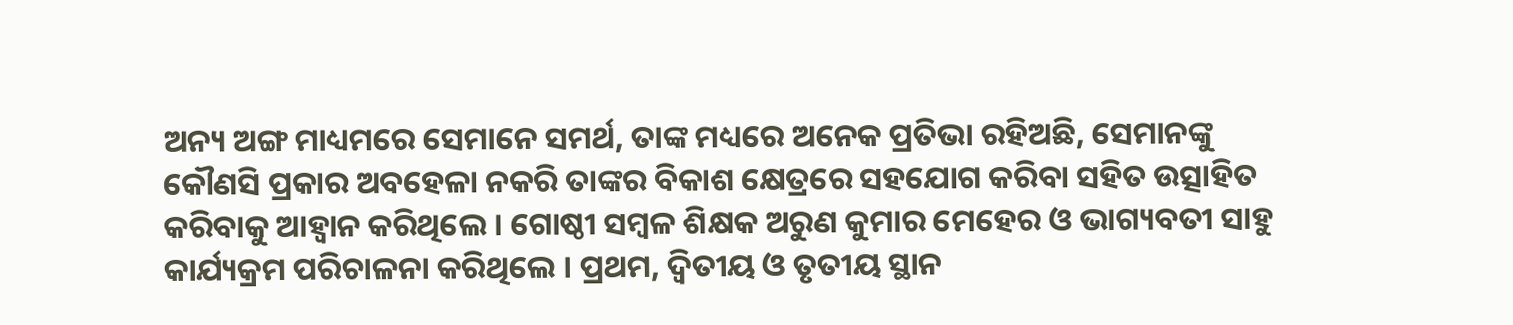ଅନ୍ୟ ଅଙ୍ଗ ମାଧ୍ୟମରେ ସେମାନେ ସମର୍ଥ, ତାଙ୍କ ମଧ୍ୟରେ ଅନେକ ପ୍ରତିଭା ରହିଅଛି, ସେମାନଙ୍କୁ କୌଣସି ପ୍ରକାର ଅବହେଳା ନକରି ତାଙ୍କର ବିକାଶ କ୍ଷେତ୍ରରେ ସହଯୋଗ କରିବା ସହିତ ଉତ୍ସାହିତ କରିବାକୁ ଆହ୍ୱାନ କରିଥିଲେ । ଗୋଷ୍ଠୀ ସମ୍ବଳ ଶିକ୍ଷକ ଅରୁଣ କୁମାର ମେହେର ଓ ଭାଗ୍ୟବତୀ ସାହୁ କାର୍ଯ୍ୟକ୍ରମ ପରିଚାଳନା କରିଥିଲେ । ପ୍ରଥମ, ଦ୍ୱିତୀୟ ଓ ତୃତୀୟ ସ୍ଥାନ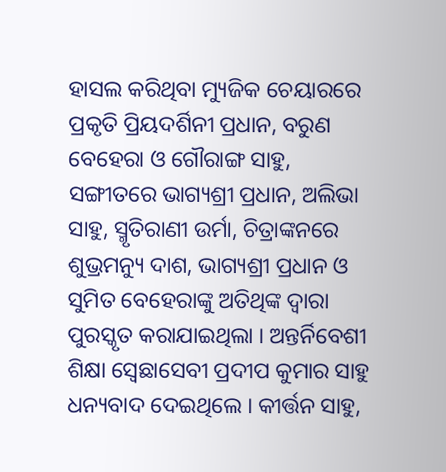ହାସଲ କରିଥିବା ମ୍ୟୁଜିକ ଚେୟାରରେ ପ୍ରକୃତି ପ୍ରିୟଦର୍ଶିନୀ ପ୍ରଧାନ, ବରୁଣ ବେହେରା ଓ ଗୌରାଙ୍ଗ ସାହୁ, ସଙ୍ଗୀତରେ ଭାଗ୍ୟଶ୍ରୀ ପ୍ରଧାନ, ଅଲିଭା ସାହୁ, ସ୍ମୃତିରାଣୀ ଉର୍ମା, ଚିତ୍ରାଙ୍କନରେ ଶୁଭ୍ରମନ୍ୟୁ ଦାଶ, ଭାଗ୍ୟଶ୍ରୀ ପ୍ରଧାନ ଓ ସୁମିତ ବେହେରାଙ୍କୁ ଅତିଥିଙ୍କ ଦ୍ୱାରା ପୁରସ୍କୃତ କରାଯାଇଥିଲା । ଅନ୍ତର୍ନିବେଶୀ ଶିକ୍ଷା ସ୍ୱେଛାସେବୀ ପ୍ରଦୀପ କୁମାର ସାହୁ ଧନ୍ୟବାଦ ଦେଇଥିଲେ । କୀର୍ତ୍ତନ ସାହୁ,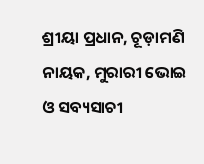ଶ୍ରୀୟା ପ୍ରଧାନ, ଚୂଡ଼ାମଣି ନାୟକ, ମୁରାରୀ ଭୋଇ ଓ ସବ୍ୟସାଚୀ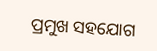ପ୍ରମୁଖ ସହଯୋଗ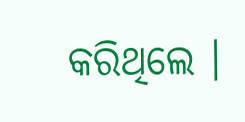କରିଥିଲେ ।